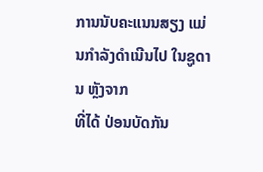ການນັບຄະແນນສຽງ ແມ່ນກຳລັງດຳເນີນໄປ ໃນຊູດານ ຫຼັງຈາກ
ທີ່ໄດ້ ປ່ອນບັດກັນ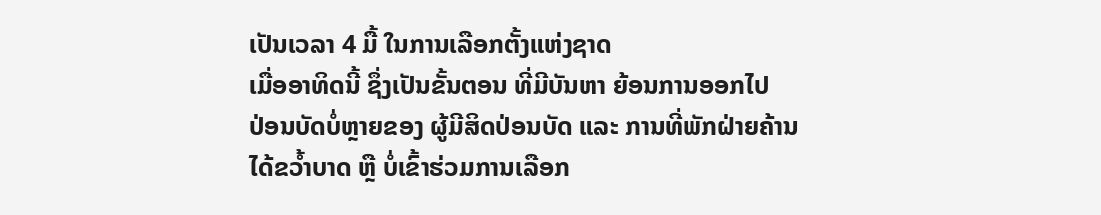ເປັນເວລາ 4 ມື້ ໃນການເລືອກຕັ້ງແຫ່ງຊາດ
ເມື່ອອາທິດນີ້ ຊຶ່ງເປັນຂັ້ນຕອນ ທີ່ມີບັນຫາ ຍ້ອນການອອກໄປ
ປ່ອນບັດບໍ່ຫຼາຍຂອງ ຜູ້ມີສິດປ່ອນບັດ ແລະ ການທີ່ພັກຝ່າຍຄ້ານ
ໄດ້ຂວ້ຳບາດ ຫຼື ບໍ່ເຂົ້າຮ່ວມການເລືອກ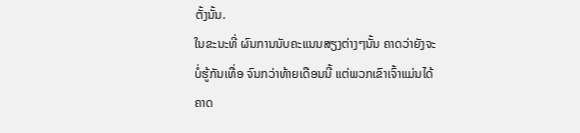ຕັ້ງນັ້ນ.
ໃນຂະນະທີ່ ຜົນການນັບຄະແນນສຽງຕ່າງໆນັ້ນ ຄາດວ່າຍັງຈະ
ບໍ່ຮູ້ກັນເທື່ອ ຈົນກວ່າທ້າຍເດືອນນີ້ ແຕ່ພວກເຂົາເຈົ້າແມ່ນໄດ້
ຄາດ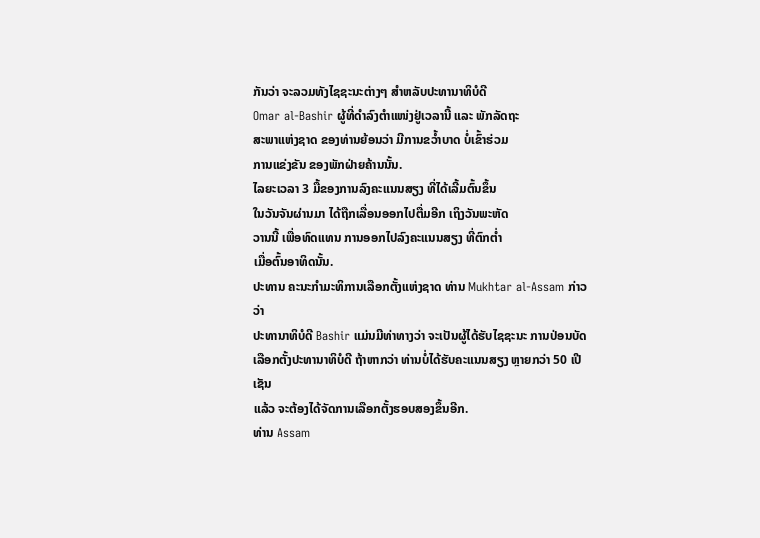ກັນວ່າ ຈະລວມທັງໄຊຊະນະຕ່າງໆ ສຳຫລັບປະທານາທິບໍດີ
Omar al-Bashir ຜູ້ທີ່ດຳລົງຕຳແໜ່ງຢູ່ເວລານີ້ ແລະ ພັກລັດຖະ
ສະພາແຫ່ງຊາດ ຂອງທ່ານຍ້ອນວ່າ ມີການຂວ້ຳບາດ ບໍ່ເຂົ້າຮ່ວມ
ການແຂ່ງຂັນ ຂອງພັກຝ່າຍຄ້ານນັ້ນ.
ໄລຍະເວລາ 3 ມື້ຂອງການລົງຄະແນນສຽງ ທີ່ໄດ້ເລີ້ມຕົ້ນຂຶ້ນ
ໃນວັນຈັນຜ່ານມາ ໄດ້ຖືກເລື່ອນອອກໄປຕື່ມອີກ ເຖິງວັນພະຫັດ
ວານນີ້ ເພື່ອທົດແທນ ການອອກໄປລົງຄະແນນສຽງ ທີ່ຕົກຕ່ຳ
ເມື່ອຕົ້ນອາທິດນັ້ນ.
ປະທານ ຄະນະກຳມະທິການເລືອກຕັ້ງແຫ່ງຊາດ ທ່ານ Mukhtar al-Assam ກ່າວວ່າ
ປະທານາທິບໍດີ Bashir ແມ່ນມີທ່າທາງວ່າ ຈະເປັນຜູ້ໄດ້ຮັບໄຊຊະນະ ການປ່ອນບັດ
ເລືອກຕັ້ງປະທານາທິບໍດີ ຖ້າຫາກວ່າ ທ່ານບໍ່ໄດ້ຮັບຄະແນນສຽງ ຫຼາຍກວ່າ 50 ເປີເຊັນ
ແລ້ວ ຈະຕ້ອງໄດ້ຈັດການເລືອກຕັ້ງຮອບສອງຂຶ້ນອີກ.
ທ່ານ Assam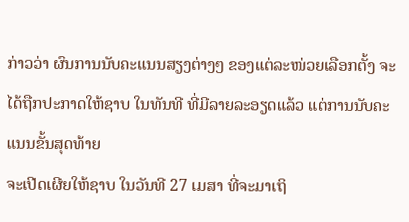ກ່າວວ່າ ຜົນການນັບຄະແນນສຽງຕ່າງໆ ຂອງແຕ່ລະໜ່ວຍເລືອກຕັ້ງ ຈະ
ໄດ້ຖືກປະກາດໃຫ້ຊາບ ໃນທັນທີ ທີ່ມີລາຍລະອຽດແລ້ວ ແຕ່ການນັບຄະແນນຂັ້ນສຸດທ້າຍ
ຈະເປີດເຜີຍໃຫ້ຊາບ ໃນວັນທີ 27 ເມສາ ທີ່ຈະມາເຖິ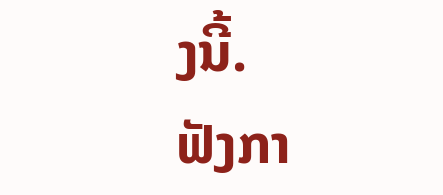ງນີ້.
ຟັງກາ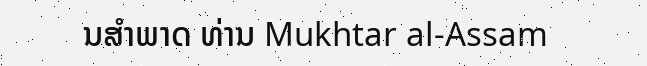ນສຳພາດ ທ່ານ Mukhtar al-Assam